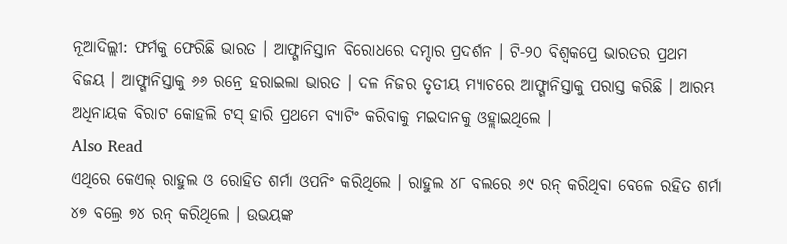ନୂଆଦିଲ୍ଲୀ: ଫର୍ମକୁ ଫେରିଛି ଭାରତ । ଆଫ୍ଗାନିସ୍ତାନ ବିରୋଧରେ ଦମ୍ଦାର ପ୍ରଦର୍ଶନ । ଟି-୨୦ ବିଶ୍ୱକପ୍ରେ ଭାରତର ପ୍ରଥମ ବିଜୟ । ଆଫ୍ଗାନିସ୍ତାକୁ ୬୬ ରନ୍ରେ ହରାଇଲା ଭାରତ । ଦଳ ନିଜର ତୃତୀୟ ମ୍ୟାଚରେ ଆଫ୍ଗାନିସ୍ତାକୁ ପରାସ୍ତ କରିଛି । ଆରମ୍ଭ ଅଧିନାୟକ ବିରାଟ କୋହଲି ଟସ୍ ହାରି ପ୍ରଥମେ ବ୍ୟାଟିଂ କରିବାକୁ ମଇଦାନକୁ ଓହ୍ଲାଇଥିଲେ ।
Also Read
ଏଥିରେ କେଏଲ୍ ରାହୁଲ ଓ ରୋହିତ ଶର୍ମା ଓପନିଂ କରିଥିଲେ । ରାହୁଲ ୪୮ ବଲରେ ୬୯ ରନ୍ କରିଥିବା ବେଳେ ରହିତ ଶର୍ମା ୪୭ ବଲ୍ରେ ୭୪ ରନ୍ କରିଥିଲେ । ଉଭୟଙ୍କ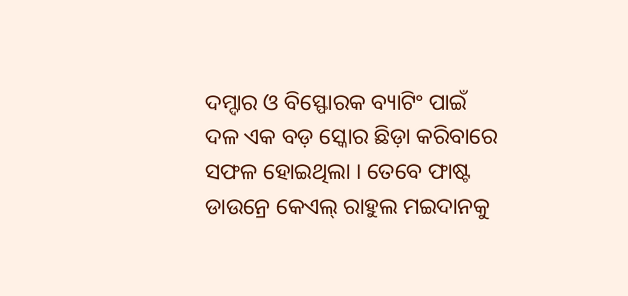ଦମ୍ଦାର ଓ ବିସ୍ଫୋରକ ବ୍ୟାଟିଂ ପାଇଁ ଦଳ ଏକ ବଡ଼ ସ୍କୋର ଛିଡ଼ା କରିବାରେ ସଫଳ ହୋଇଥିଲା । ତେବେ ଫାଷ୍ଟ ଡାଉନ୍ରେ କେଏଲ୍ ରାହୁଲ ମଇଦାନକୁ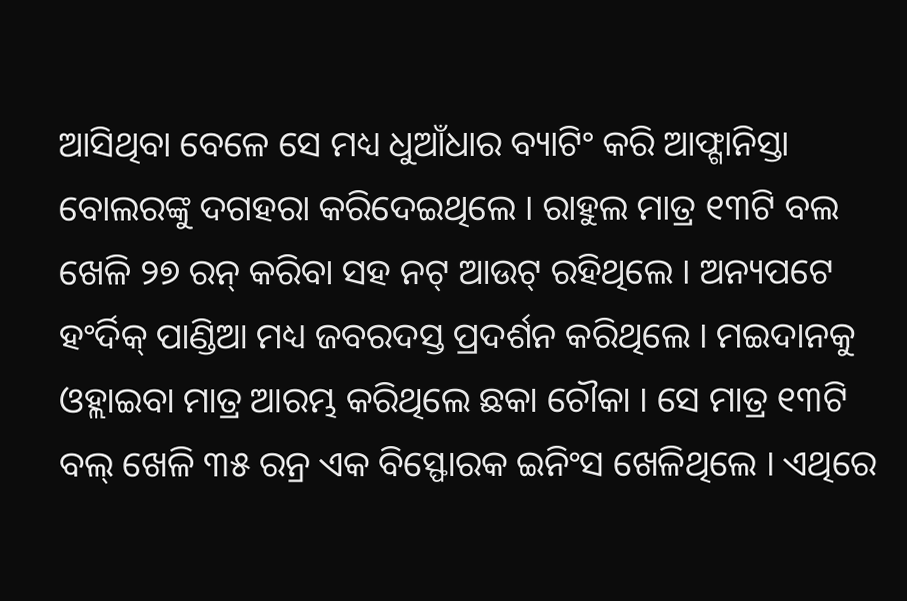ଆସିଥିବା ବେଳେ ସେ ମଧ୍ୟ ଧୁଆଁଧାର ବ୍ୟାଟିଂ କରି ଆଫ୍ଗାନିସ୍ତା ବୋଲରଙ୍କୁ ଦଗହରା କରିଦେଇଥିଲେ । ରାହୁଲ ମାତ୍ର ୧୩ଟି ବଲ ଖେଳି ୨୭ ରନ୍ କରିବା ସହ ନଟ୍ ଆଉଟ୍ ରହିଥିଲେ । ଅନ୍ୟପଟେ ହଂର୍ଦିକ୍ ପାଣ୍ଡିଆ ମଧ୍ୟ ଜବରଦସ୍ତ ପ୍ରଦର୍ଶନ କରିଥିଲେ । ମଇଦାନକୁ ଓହ୍ଲାଇବା ମାତ୍ର ଆରମ୍ଭ କରିଥିଲେ ଛକା ଚୌକା । ସେ ମାତ୍ର ୧୩ଟି ବଲ୍ ଖେଳି ୩୫ ରନ୍ର ଏକ ବିସ୍ଫୋରକ ଇନିଂସ ଖେଳିଥିଲେ । ଏଥିରେ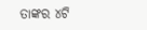ତାଙ୍କର ୪ଟି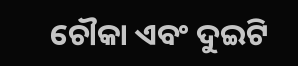ଚୌକା ଏବଂ ଦୁଇଟି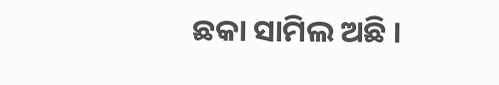ଛକା ସାମିଲ ଅଛି ।